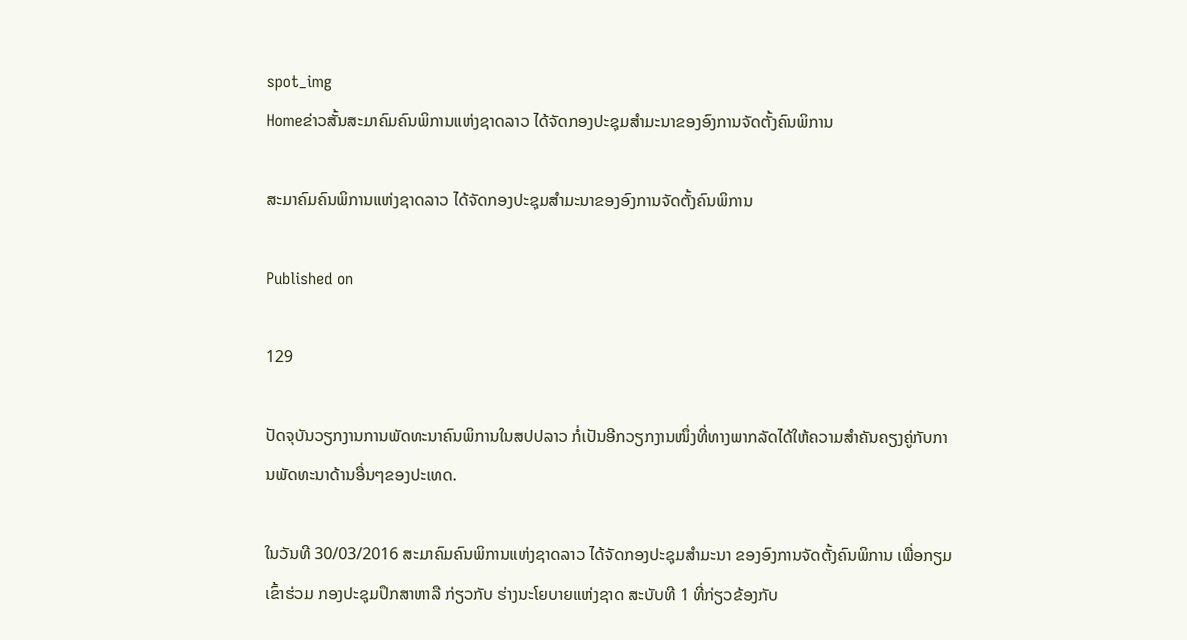spot_img
Homeຂ່າວສັ້ນສະມາຄົມຄົນພິການແຫ່ງຊາດລາວ ໄດ້ຈັດກອງປະຊຸມສຳມະນາຂອງອົງການຈັດຕັ້ງຄົນພິການ

ສະມາຄົມຄົນພິການແຫ່ງຊາດລາວ ໄດ້ຈັດກອງປະຊຸມສຳມະນາຂອງອົງການຈັດຕັ້ງຄົນພິການ

Published on

129

ປັດຈຸບັນວຽກງານການພັດທະນາຄົນພິການໃນສປປລາວ ກໍ່ເປັນອີກວຽກງານໜຶ່ງທີ່ທາງພາກລັດໄດ້ໃຫ້ຄວາມສຳຄັນຄຽງຄູ່ກັບການພັດທະນາດ້ານອື່ນໆຂອງປະເທດ.

ໃນວັນທີ 30/03/2016 ສະມາຄົມຄົນພິການແຫ່ງຊາດລາວ ໄດ້ຈັດກອງປະຊຸມສຳມະນາ ຂອງອົງການຈັດຕັ້ງຄົນພິການ ເພື່ອກຽມເຂົ້າຮ່ວມ ກອງປະຊຸມປຶກສາຫາລື ກ່ຽວກັບ ຮ່າງນະໂຍບາຍແຫ່ງຊາດ ສະບັບທີ 1 ທີ່ກ່ຽວຂ້ອງກັບ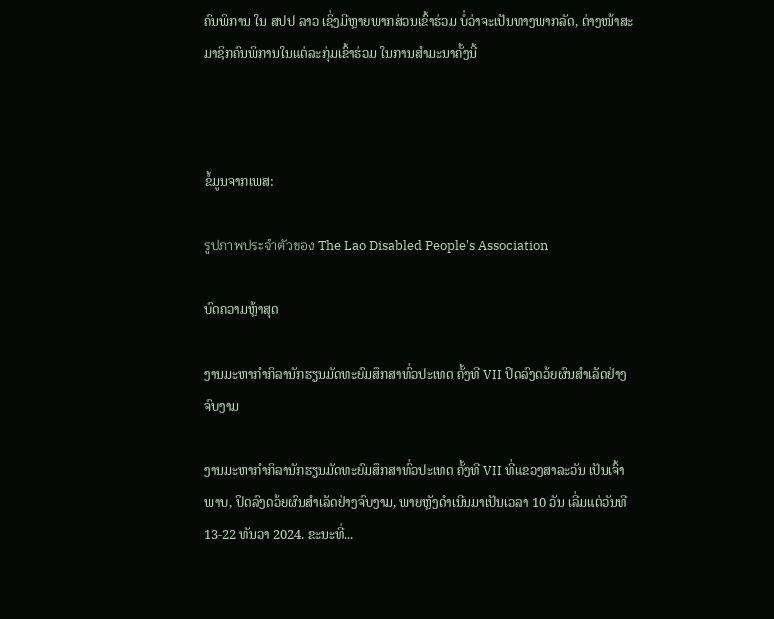ຄົນພິການ ໃນ ສປປ ລາວ ເຊິ່ງມີຫຼາຍພາກສ່ວນເຂົ້າຮ່ວມ ບໍ່ວ່າຈະເປັນທາງພາກລັດ, ຕ່າງໜ້າສະມາຊິກຄົນພິການໃນແຕ່ລະກຸ່ມເຂົ້າຮ່ວມ ໃນການສຳມະນາຄັ້ງນີ້



ຂໍ້ມູນຈາກເພສ:

รูปภาพประจำตัวของ The Lao Disabled People's Association

ບົດຄວາມຫຼ້າສຸດ

ງານມະຫາກຳກິລານັກຮຽນມັດທະຍົມສຶກສາທົ່ວປະເທດ ຄັ້ງທີ VII ປິດລົງດວ້ຍຜົນສໍາເລັດຢ່າງຈົບງາມ

ງານມະຫາກຳກິລານັກຮຽນມັດທະຍົມສຶກສາທົ່ວປະເທດ ຄັ້ງທີ VII ທີ່ແຂວງສາລະວັນ ເປັນເຈົ້າພາບ, ປິດລົງດວ້ຍຜົນສໍາເລັດຢ່າງຈົບງາມ, ພາຍຫຼັງດໍາເນີນມາເປັນເວລາ 10 ວັນ ເລີ່ມແຕ່ວັນທີ 13-22 ທັນວາ 2024. ຂະນະທີ່...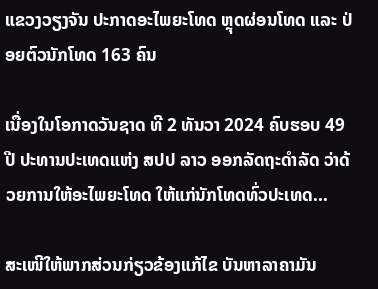ແຂວງວຽງຈັນ ປະກາດອະໄພຍະໂທດ ຫຼຸດຜ່ອນໂທດ ແລະ ປ່ອຍຕົວນັກໂທດ 163 ຄົນ

ເນື່ອງໃນໂອກາດວັນຊາດ ທີ 2 ທັນວາ 2024 ຄົບຮອບ 49 ປີ ປະທານປະເທດແຫ່ງ ສປປ ລາວ ອອກລັດຖະດໍາລັດ ວ່າດ້ວຍການໃຫ້ອະໄພຍະໂທດ ໃຫ້ແກ່ນັກໂທດທົ່ວປະເທດ...

ສະເໜີໃຫ້ພາກສ່ວນກ່ຽວຂ້ອງແກ້ໄຂ ບັນຫາລາຄາມັນ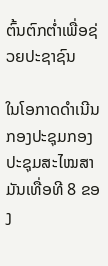ຕົ້ນຕົກຕໍ່າເພື່ອຊ່ວຍປະຊາຊົນ

ໃນໂອກາດດຳເນີນກອງປະຊຸມກອງປະຊຸມສະໄໝສາມັນເທື່ອທີ 8 ຂອງ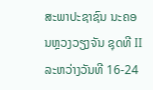ສະພາປະຊາຊົນ ນະຄອນຫຼວງວຽງຈັນ ຊຸດທີ II ລະຫວ່າງວັນທີ 16-24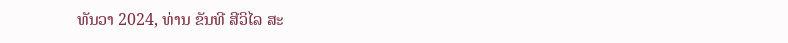ທັນວາ 2024, ທ່ານ ຂັນທີ ສີວິໄລ ສະ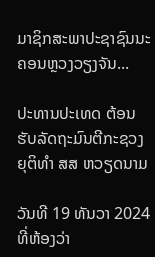ມາຊິກສະພາປະຊາຊົນນະຄອນຫຼວງວຽງຈັນ...

ປະທານປະເທດ ຕ້ອນຮັບລັດຖະມົນຕີກະຊວງຍຸຕິທຳ ສສ ຫວຽດນາມ

ວັນທີ 19 ທັນວາ 2024 ທີ່ຫ້ອງວ່າ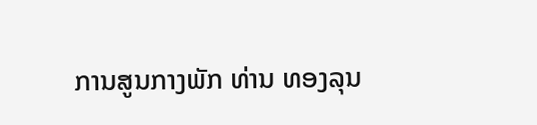ການສູນກາງພັກ ທ່ານ ທອງລຸນ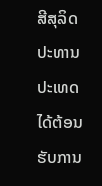ສີສຸລິດ ປະທານປະເທດ ໄດ້ຕ້ອນຮັບການ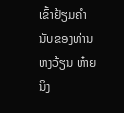ເຂົ້າຢ້ຽມຄຳນັບຂອງທ່ານ ຫງວ້ຽນ ຫ໋າຍ ນິງ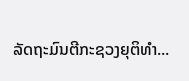ລັດຖະມົນຕີກະຊວງຍຸຕິທຳ...